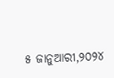୫ ଜାନୁଆରୀ,୨୦୨୪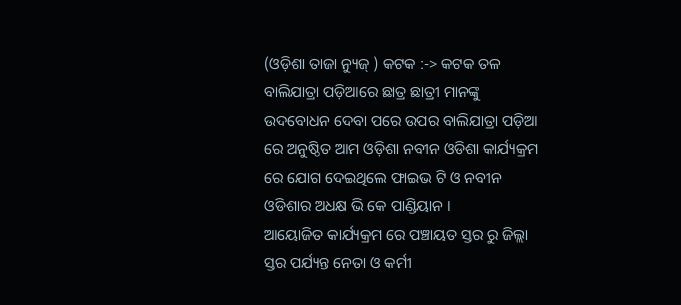(ଓଡ଼ିଶା ତାଜା ନ୍ୟୁଜ୍ ) କଟକ :-> କଟକ ତଳ ବାଲିଯାତ୍ରା ପଡ଼ିଆରେ ଛାତ୍ର ଛାତ୍ରୀ ମାନଙ୍କୁ ଉଦବୋଧନ ଦେବା ପରେ ଉପର ବାଲିଯାତ୍ରା ପଡ଼ିଆ ରେ ଅନୁଷ୍ଠିତ ଆମ ଓଡ଼ିଶା ନବୀନ ଓଡିଶା କାର୍ଯ୍ୟକ୍ରମ ରେ ଯୋଗ ଦେଇଥିଲେ ଫାଇଭ ଟି ଓ ନବୀନ ଓଡିଶାର ଅଧକ୍ଷ ଭି କେ ପାଣ୍ଡିୟାନ ।
ଆୟୋଜିତ କାର୍ଯ୍ୟକ୍ରମ ରେ ପଞ୍ଚାୟତ ସ୍ତର ରୁ ଜିଲ୍ଲା ସ୍ତର ପର୍ଯ୍ୟନ୍ତ ନେତା ଓ କର୍ମୀ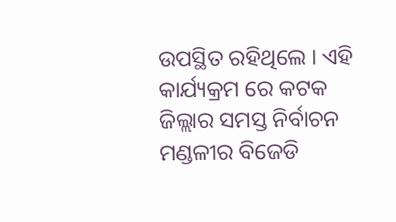ଉପସ୍ଥିତ ରହିଥିଲେ । ଏହି କାର୍ଯ୍ୟକ୍ରମ ରେ କଟକ ଜିଲ୍ଲାର ସମସ୍ତ ନିର୍ବାଚନ ମଣ୍ଡଳୀର ବିଜେଡି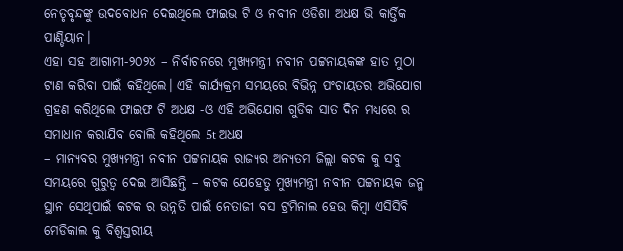ନେତୃବୃନ୍ଦଙ୍କୁ ଉଦବୋଧନ ଦେଇଥିଲେ ଫାଇଭ ଟି ଓ ନବୀନ ଓଡିଶା ଅଧକ୍ଷ ଭି କାର୍ତ୍ତିକ ପାଣ୍ଡିୟାନ।
ଏହା ସହ ଆଗାମୀ-୨୦୨୪ – ନିର୍ବାଚନରେ ମୁଖ୍ୟମନ୍ତ୍ରୀ ନବୀନ ପଟ୍ଟନାୟକଙ୍କ ହାତ ମୁଠା ଟାଣ କରିବା ପାଇଁ କହିଥିଲେ। ଏହି କାର୍ଯ୍ୟକ୍ରମ ସମୟରେ ବିଭିନ୍ନ ପଂଚାୟତର ଅଭିଯୋଗ ଗ୍ରହଣ କରିଥିଲେ ଫାଇଫ ଟି ଅଧକ୍ଷ -ଓ ଏହି ଅଭିଯୋଗ ଗୁଡିକ ସାତ ଦିନ ମଧ୍ୟରେ ର ସମାଧାନ କରାଯିବ ବୋଲି କହିଥିଲେ 5t ଅଧକ୍ଷ
– ମାନ୍ୟବର ମୁଖ୍ୟମନ୍ତ୍ରୀ ନବୀନ ପଟ୍ଟନାୟକ ରାଜ୍ୟର ଅନ୍ୟତମ ଜିଲ୍ଲା କଟକ କୁ ସବୁ ସମୟରେ ଗୁରୁତ୍ୱ ଦେଇ ଆସିଛନ୍ତି – କଟକ ଯେହେତୁ ମୁଖ୍ୟମନ୍ତ୍ରୀ ନବୀନ ପଟ୍ଟନାୟକ ଜନ୍ମ ସ୍ଥାନ ସେଥିପାଇଁ କଟକ ର ଉନ୍ନତି ପାଇଁ ନେତାଜୀ ବସ ଟ୍ରମିନାଲ ହେଉ କିମ୍ବା ଏସିସିବି ମେଡିକାଲ କୁ ବିଶ୍ୱସ୍ତରୀୟ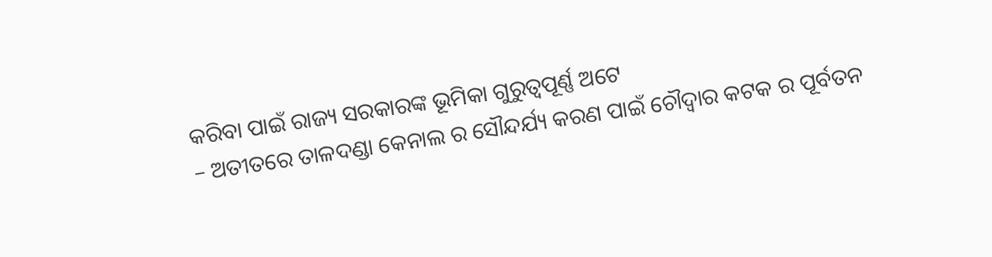କରିବା ପାଇଁ ରାଜ୍ୟ ସରକାରଙ୍କ ଭୂମିକା ଗୁରୁତ୍ୱପୂର୍ଣ୍ଣ ଅଟେ
– ଅତୀତରେ ତାଳଦଣ୍ଡା କେନାଲ ର ସୌନ୍ଦର୍ଯ୍ୟ କରଣ ପାଇଁ ଚୌଦ୍ୱାର କଟକ ର ପୂର୍ବତନ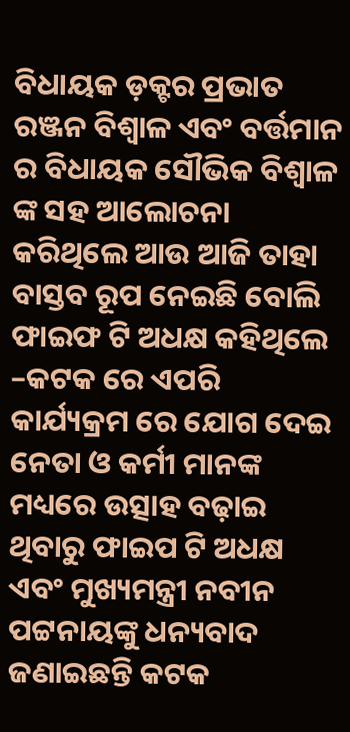ବିଧାୟକ ଡ଼କ୍ଟର ପ୍ରଭାତ ରଞ୍ଜନ ବିଶ୍ୱାଳ ଏବଂ ବର୍ତ୍ତମାନ ର ବିଧାୟକ ସୌଭିକ ବିଶ୍ୱାଳ ଙ୍କ ସହ ଆଲୋଚନା କରିଥିଲେ ଆଉ ଆଜି ତାହା ବାସ୍ତବ ରୂପ ନେଇଛି ବୋଲି ଫାଇଫ ଟି ଅଧକ୍ଷ କହିଥିଲେ
–କଟକ ରେ ଏପରି କାର୍ଯ୍ୟକ୍ରମ ରେ ଯୋଗ ଦେଇ ନେତା ଓ କର୍ମୀ ମାନଙ୍କ ମଧ୍ୟରେ ଉତ୍ସାହ ବଢ଼ାଇ ଥିବାରୁ ଫାଇପ ଟି ଅଧକ୍ଷ ଏବଂ ମୁଖ୍ୟମନ୍ତ୍ରୀ ନବୀନ ପଟ୍ଟନାୟଙ୍କୁ ଧନ୍ୟବାଦ ଜଣାଇଛନ୍ତି କଟକ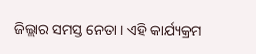ଜିଲ୍ଲାର ସମସ୍ତ ନେତା । ଏହି କାର୍ଯ୍ୟକ୍ରମ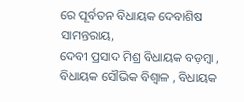ରେ ପୂର୍ବତନ ବିଧାୟକ ଦେବାଶିଷ ସାମନ୍ତରାୟ,
ଦେବୀ ପ୍ରସାଦ ମିଶ୍ର ବିଧାୟକ ବଡ଼ମ୍ବା , ବିଧାୟକ ସୌଭିକ ବିଶ୍ୱାଳ , ବିଧାୟକ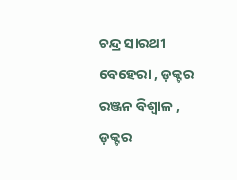ଚନ୍ଦ୍ର ସାରଥୀ ବେହେରା , ଡ଼କ୍ଟର ରଞ୍ଜନ ବିଶ୍ୱାଳ , ଡ଼କ୍ଟର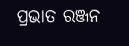ପ୍ରଭାତ ରଞ୍ଜନ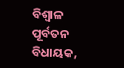ବିଶ୍ୱାଳ ପୂର୍ବତନ ବିଧାୟକ,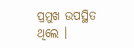ପ୍ରମୁଖ ଉପସ୍ଥିତ ଥିଲେ ।